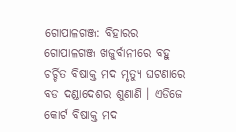ଗୋପାଳଗଞ୍ଜ: ବିହାରର ଗୋପାଳଗଞ୍ଜ ଖଜୁର୍ବାନୀରେ ବହୁ ଚର୍ଚ୍ଚିତ ବିଷାକ୍ତ ମଦ ମୃତ୍ୟୁ ଘଟଣାରେ ବଡ ଦଣ୍ଡାଦେଶର ଶୁଣାଣି । ଏଡିଜେ କୋର୍ଟ ବିଷାକ୍ତ ମଦ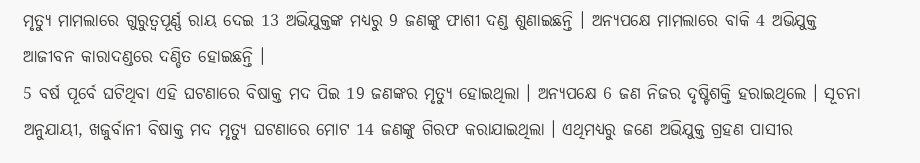ମୃତ୍ୟୁ ମାମଲାରେ ଗୁରୁତ୍ବପୂର୍ଣ୍ଣ ରାୟ ଦେଇ 13 ଅଭିଯୁକ୍ତଙ୍କ ମଧ୍ୟରୁ 9 ଜଣଙ୍କୁ ଫାଶୀ ଦଣ୍ଡ ଶୁଣାଇଛନ୍ତି । ଅନ୍ୟପକ୍ଷେ ମାମଲାରେ ବାକି 4 ଅଭିଯୁକ୍ତ ଆଜୀବନ କାରାଦଣ୍ଡରେ ଦଣ୍ଡିତ ହୋଇଛନ୍ତି ।
5 ବର୍ଷ ପୂର୍ବେ ଘଟିଥିବା ଏହି ଘଟଣାରେ ବିଷାକ୍ତ ମଦ ପିଇ 19 ଜଣଙ୍କର ମୃତ୍ୟୁ ହୋଇଥିଲା । ଅନ୍ୟପକ୍ଷେ 6 ଜଣ ନିଜର ଦୃଷ୍ଟିଶକ୍ତି ହରାଇଥିଲେ । ସୂଚନା ଅନୁଯାୟୀ, ଖଜୁର୍ବାନୀ ବିଷାକ୍ତ ମଦ ମୃତ୍ୟୁ ଘଟଣାରେ ମୋଟ 14 ଜଣଙ୍କୁ ଗିରଫ କରାଯାଇଥିଲା । ଏଥିମଧ୍ୟରୁ ଜଣେ ଅଭିଯୁକ୍ତ ଗ୍ରହଣ ପାସୀର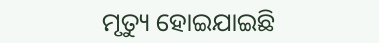ମୃତ୍ୟୁ ହୋଇଯାଇଛି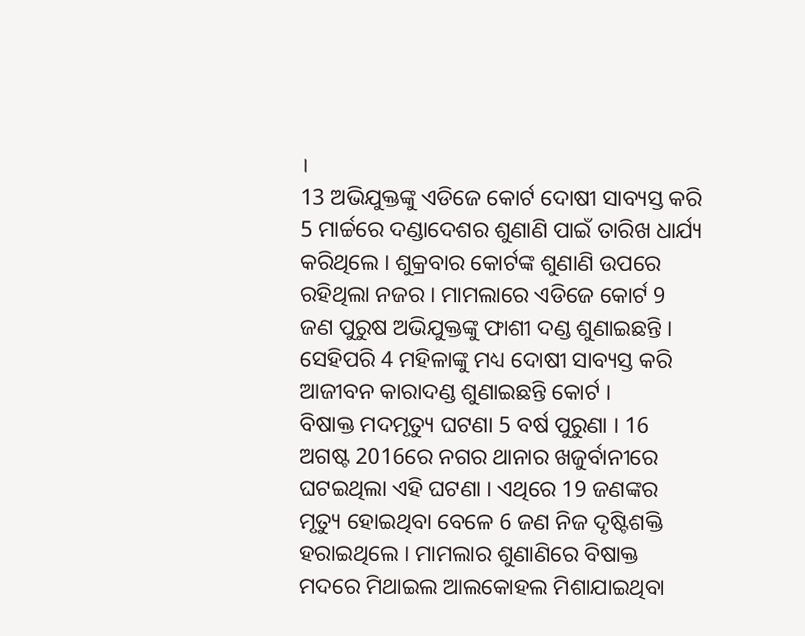।
13 ଅଭିଯୁକ୍ତଙ୍କୁ ଏଡିଜେ କୋର୍ଟ ଦୋଷୀ ସାବ୍ୟସ୍ତ କରି 5 ମାର୍ଚ୍ଚରେ ଦଣ୍ଡାଦେଶର ଶୁଣାଣି ପାଇଁ ତାରିଖ ଧାର୍ଯ୍ୟ କରିଥିଲେ । ଶୁକ୍ରବାର କୋର୍ଟଙ୍କ ଶୁଣାଣି ଉପରେ ରହିଥିଲା ନଜର । ମାମଲାରେ ଏଡିଜେ କୋର୍ଟ 9 ଜଣ ପୁରୁଷ ଅଭିଯୁକ୍ତଙ୍କୁ ଫାଶୀ ଦଣ୍ଡ ଶୁଣାଇଛନ୍ତି । ସେହିପରି 4 ମହିଳାଙ୍କୁ ମଧ୍ୟ ଦୋଷୀ ସାବ୍ୟସ୍ତ କରି ଆଜୀବନ କାରାଦଣ୍ଡ ଶୁଣାଇଛନ୍ତି କୋର୍ଟ ।
ବିଷାକ୍ତ ମଦମୃତ୍ୟୁ ଘଟଣା 5 ବର୍ଷ ପୁରୁଣା । 16 ଅଗଷ୍ଟ 2016ରେ ନଗର ଥାନାର ଖଜୁର୍ବାନୀରେ ଘଟଇଥିଲା ଏହି ଘଟଣା । ଏଥିରେ 19 ଜଣଙ୍କର ମୃତ୍ୟୁ ହୋଇଥିବା ବେଳେ 6 ଜଣ ନିଜ ଦୃଷ୍ଟିଶକ୍ତି ହରାଇଥିଲେ । ମାମଲାର ଶୁଣାଣିରେ ବିଷାକ୍ତ ମଦରେ ମିଥାଇଲ ଆଲକୋହଲ ମିଶାଯାଇଥିବା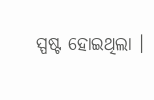ସ୍ପଷ୍ଟ ହୋଇଥିଲା ।